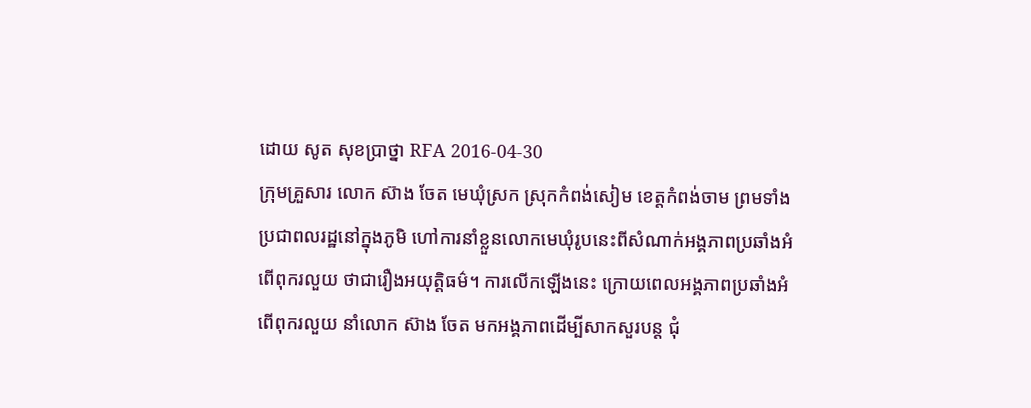ដោយ សូត សុខប្រាថ្នា RFA 2016-04-30
ក្រុមគ្រួសារ លោក ស៊ាង ចែត មេឃុំស្រក ស្រុកកំពង់សៀម ខេត្តកំពង់ចាម ព្រមទាំងប្រជាពលរដ្ឋនៅក្នុងភូមិ ហៅការនាំខ្លួនលោកមេឃុំរូបនេះពីសំណាក់អង្គភាពប្រឆាំងអំពើពុករលួយ ថាជារឿងអយុត្តិធម៌។ ការលើកឡើងនេះ ក្រោយពេលអង្គភាពប្រឆាំងអំពើពុករលួយ នាំលោក ស៊ាង ចែត មកអង្គភាពដើម្បីសាកសួរបន្ត ជុំ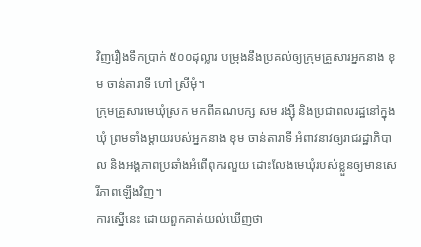វិញរឿងទឹកប្រាក់ ៥០០ដុល្លារ បម្រុងនឹងប្រគល់ឲ្យក្រុមគ្រួសារអ្នកនាង ខុម ចាន់តារាទី ហៅ ស្រីមុំ។
ក្រុមគ្រួសារមេឃុំស្រក មកពីគណបក្ស សម រង្ស៊ី និងប្រជាពលរដ្ឋនៅក្នុងឃុំ ព្រមទាំងម្តាយរបស់អ្នកនាង ខុម ចាន់តារាទី អំពាវនាវឲ្យរាជរដ្ឋាភិបាល និងអង្គភាពប្រឆាំងអំពើពុករលួយ ដោះលែងមេឃុំរបស់ខ្លួនឲ្យមានសេរីភាពឡើងវិញ។
ការស្នើនេះ ដោយពួកគាត់យល់ឃើញថា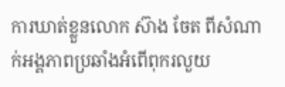ការឃាត់ខ្លួនលោក ស៊ាង ចែត ពីសំណាក់អង្គភាពប្រឆាំងអំពើពុករលួយ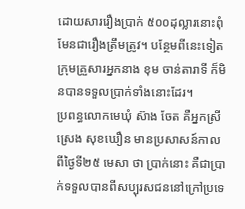ដោយសាររឿងប្រាក់ ៥០០ដុល្លារនោះពុំមែនជារឿងត្រឹមត្រូវ។ បន្ថែមពីនេះទៀត ក្រុមគ្រួសារអ្នកនាង ខុម ចាន់តារាទី ក៏មិនបានទទួលប្រាក់ទាំងនោះដែរ។
ប្រពន្ធលោកមេឃុំ ស៊ាង ចែត គឺអ្នកស្រី ស្រេង សុខឃឿន មានប្រសាសន៍កាលពីថ្ងៃទី២៥ មេសា ថា ប្រាក់នោះ គឺជាប្រាក់ទទួលបានពីសប្បុរសជននៅក្រៅប្រទេ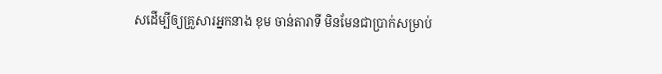សដើម្បីឲ្យគ្រួសារអ្នកនាង ខុម ចាន់តារាទី មិនមែនជាប្រាក់សម្រាប់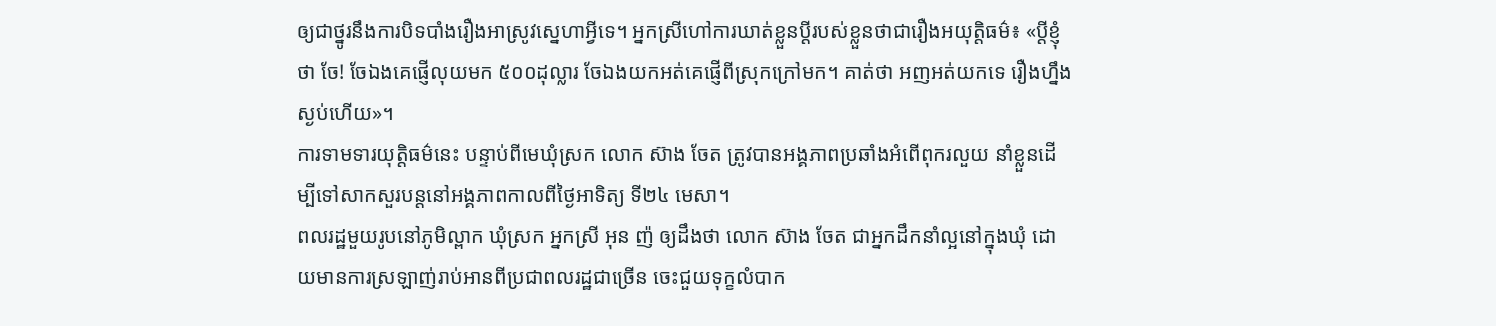ឲ្យជាថ្នូរនឹងការបិទបាំងរឿងអាស្រូវស្នេហាអ្វីទេ។ អ្នកស្រីហៅការឃាត់ខ្លួនប្ដីរបស់ខ្លួនថាជារឿងអយុត្តិធម៌៖ «ប្ដីខ្ញុំថា ចែ! ចែឯងគេផ្ញើលុយមក ៥០០ដុល្លារ ចែឯងយកអត់គេផ្ញើពីស្រុកក្រៅមក។ គាត់ថា អញអត់យកទេ រឿងហ្នឹងស្ងប់ហើយ»។
ការទាមទារយុត្តិធម៌នេះ បន្ទាប់ពីមេឃុំស្រក លោក ស៊ាង ចែត ត្រូវបានអង្គភាពប្រឆាំងអំពើពុករលួយ នាំខ្លួនដើម្បីទៅសាកសួរបន្តនៅអង្គភាពកាលពីថ្ងៃអាទិត្យ ទី២៤ មេសា។
ពលរដ្ឋមួយរូបនៅភូមិល្ពាក ឃុំស្រក អ្នកស្រី អុន ញ៉ ឲ្យដឹងថា លោក ស៊ាង ចែត ជាអ្នកដឹកនាំល្អនៅក្នុងឃុំ ដោយមានការស្រឡាញ់រាប់អានពីប្រជាពលរដ្ឋជាច្រើន ចេះជួយទុក្ខលំបាក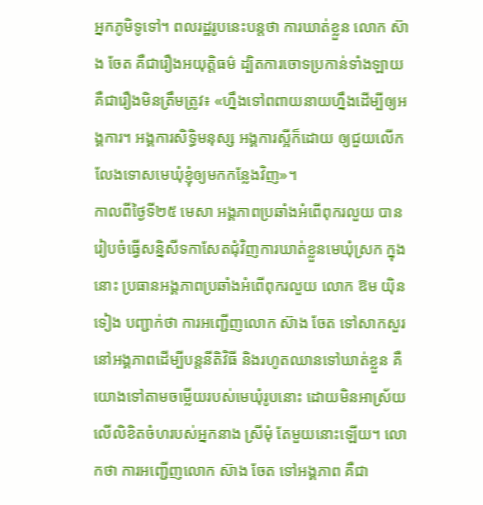អ្នកភូមិទូទៅ។ ពលរដ្ឋរូបនេះបន្តថា ការឃាត់ខ្លួន លោក ស៊ាង ចែត គឺជារឿងអយុត្តិធម៌ ដ្បិតការចោទប្រកាន់ទាំងឡាយ គឺជារឿងមិនត្រឹមត្រូវ៖ «ហ្នឹងទៅពពាយនាយហ្នឹងដើម្បីឲ្យអង្គការ។ អង្គការសិទ្ធិមនុស្ស អង្គការស្អីក៏ដោយ ឲ្យជួយលើកលែងទោសមេឃុំខ្ញុំឲ្យមកកន្លែងវិញ»។
កាលពីថ្ងៃទី២៥ មេសា អង្គភាពប្រឆាំងអំពើពុករលួយ បានរៀបចំធ្វើសន្និសីទកាសែតជុំវិញការឃាត់ខ្លួនមេឃុំស្រក ក្នុងនោះ ប្រធានអង្គភាពប្រឆាំងអំពើពុករលួយ លោក ឱម យ៉ិនទៀង បញ្ជាក់ថា ការអញ្ជើញលោក ស៊ាង ចែត ទៅសាកសួរនៅអង្គភាពដើម្បីបន្តនីតិវិធី និងរហូតឈានទៅឃាត់ខ្លួន គឺយោងទៅតាមចម្លើយរបស់មេឃុំរូបនោះ ដោយមិនអាស្រ័យលើលិខិតចំហរបស់អ្នកនាង ស្រីមុំ តែមួយនោះឡើយ។ លោកថា ការអញ្ជើញលោក ស៊ាង ចែត ទៅអង្គភាព គឺជា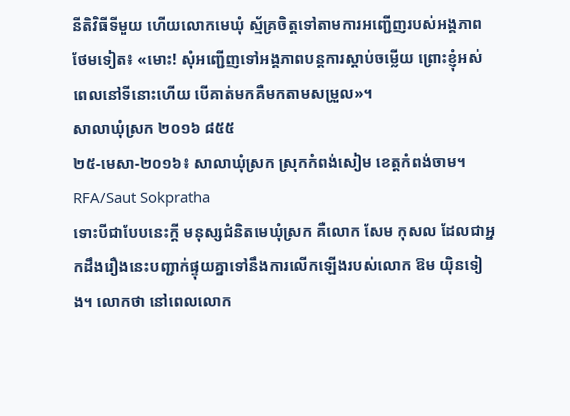នីតិវិធីទីមួយ ហើយលោកមេឃុំ ស្ម័គ្រចិត្តទៅតាមការអញ្ជើញរបស់អង្គភាពថែមទៀត៖ «មោះ! សុំអញ្ជើញទៅអង្គភាពបន្តការស្តាប់ចម្លើយ ព្រោះខ្ញុំអស់ពេលនៅទីនោះហើយ បើគាត់មកគឺមកតាមសម្រួល»។
សាលាឃុំស្រក ២០១៦ ៨៥៥
២៥-មេសា-២០១៦៖ សាលាឃុំស្រក ស្រុកកំពង់សៀម ខេត្តកំពង់ចាម។ RFA/Saut Sokpratha
ទោះបីជាបែបនេះក្តី មនុស្សជំនិតមេឃុំស្រក គឺលោក សែម កុសល ដែលជាអ្នកដឹងរឿងនេះបញ្ជាក់ផ្ទុយគ្នាទៅនឹងការលើកឡើងរបស់លោក ឱម យ៉ិនទៀង។ លោកថា នៅពេលលោក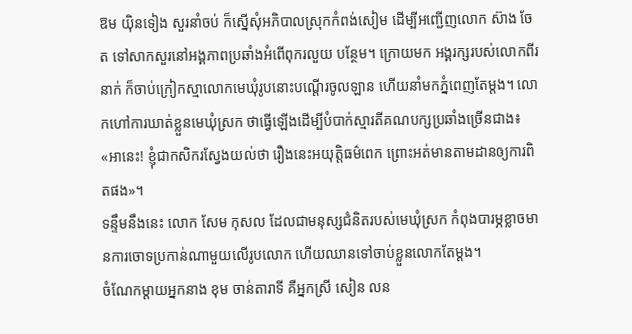ឱម យ៉ិនទៀង សួរនាំចប់ ក៏ស្នើសុំអភិបាលស្រុកកំពង់សៀម ដើម្បីអញ្ជើញលោក ស៊ាង ចែត ទៅសាកសួរនៅអង្គភាពប្រឆាំងអំពើពុករលួយ បន្ថែម។ ក្រោយមក អង្គរក្សរបស់លោកពីរនាក់ ក៏ចាប់ក្រៀកស្មាលោកមេឃុំរូបនោះបណ្ដើរចូលឡាន ហើយនាំមកភ្នំពេញតែម្តង។ លោកហៅការឃាត់ខ្លួនមេឃុំស្រក ថាធ្វើឡើងដើម្បីបំបាក់ស្មារតីគណបក្សប្រឆាំងច្រើនជាង៖ «អានេះ! ខ្ញុំជាកសិករស្វែងយល់ថា រឿងនេះអយុត្តិធម៌ពេក ព្រោះអត់មានតាមដានឲ្យការពិតផង»។
ទន្ទឹមនឹងនេះ លោក សែម កុសល ដែលជាមនុស្សជំនិតរបស់មេឃុំស្រក កំពុងបារម្ភខ្លាចមានការចោទប្រកាន់ណាមួយលើរូបលោក ហើយឈានទៅចាប់ខ្លួនលោកតែម្តង។
ចំណែកម្តាយអ្នកនាង ខុម ចាន់តារាទី គឺអ្នកស្រី សៀន លន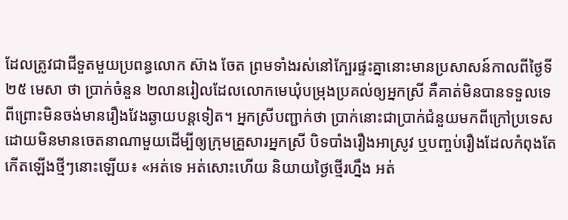ដែលត្រូវជាជីទួតមួយប្រពន្ធលោក ស៊ាង ចែត ព្រមទាំងរស់នៅក្បែរផ្ទះគ្នានោះមានប្រសាសន៍កាលពីថ្ងៃទី២៥ មេសា ថា ប្រាក់ចំនួន ២លានរៀលដែលលោកមេឃុំបម្រុងប្រគល់ឲ្យអ្នកស្រី គឺគាត់មិនបានទទួលទេ ពីព្រោះមិនចង់មានរឿងវែងឆ្ងាយបន្តទៀត។ អ្នកស្រីបញ្ជាក់ថា ប្រាក់នោះជាប្រាក់ជំនួយមកពីក្រៅប្រទេស ដោយមិនមានចេតនាណាមួយដើម្បីឲ្យក្រុមគ្រួសារអ្នកស្រី បិទបាំងរឿងអាស្រូវ ឬបញ្ចប់រឿងដែលកំពុងតែកើតឡើងថ្មីៗនោះឡើយ៖ «អត់ទេ អត់សោះហើយ និយាយថ្ងៃថ្មើរហ្នឹង អត់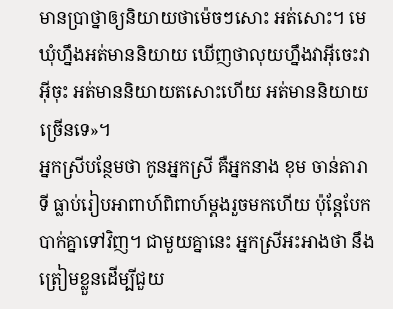មានប្រាថ្នាឲ្យនិយាយថាម៉េចៗសោះ អត់សោះ។ មេឃុំហ្នឹងអត់មាននិយាយ ឃើញថាលុយហ្នឹងវាអ៊ីចេះវាអ៊ីចុះ អត់មាននិយាយតសោះហើយ អត់មាននិយាយច្រើនទេ»។
អ្នកស្រីបន្ថែមថា កូនអ្នកស្រី គឺអ្នកនាង ខុម ចាន់តារាទី ធ្លាប់រៀបអាពាហ៍ពិពាហ៍ម្តងរួចមកហើយ ប៉ុន្តែបែកបាក់គ្នាទៅវិញ។ ជាមួយគ្នានេះ អ្នកស្រីអះអាងថា នឹងត្រៀមខ្លួនដើម្បីជួយ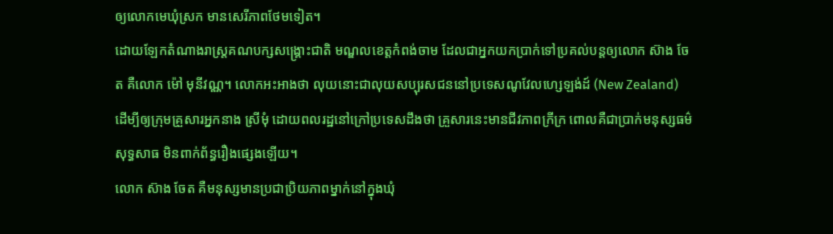ឲ្យលោកមេឃុំស្រក មានសេរីភាពថែមទៀត។
ដោយឡែកតំណាងរាស្ត្រគណបក្សសង្គ្រោះជាតិ មណ្ឌលខេត្តកំពង់ចាម ដែលជាអ្នកយកប្រាក់ទៅប្រគល់បន្តឲ្យលោក ស៊ាង ចែត គឺលោក ម៉ៅ មុនីវណ្ណ។ លោកអះអាងថា លុយនោះជាលុយសប្បុរសជននៅប្រទេសណូវែលហ្សេឡង់ដ៍ (New Zealand) ដើម្បីឲ្យក្រុមគ្រួសារអ្នកនាង ស្រីមុំ ដោយពលរដ្ឋនៅក្រៅប្រទេសដឹងថា គ្រួសារនេះមានជីវភាពក្រីក្រ ពោលគឺជាប្រាក់មនុស្សធម៌សុទ្ធសាធ មិនពាក់ព័ន្ធរឿងផ្សេងឡើយ។
លោក ស៊ាង ចែត គឺមនុស្សមានប្រជាប្រិយភាពម្នាក់នៅក្នុងឃុំ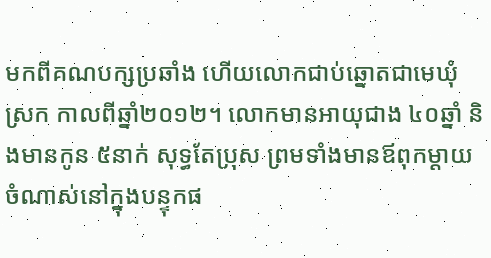មកពីគណបក្សប្រឆាំង ហើយលោកជាប់ឆ្នោតជាមេឃុំស្រក កាលពីឆ្នាំ២០១២។ លោកមានអាយុជាង ៤០ឆ្នាំ និងមានកូន ៥នាក់ សុទ្ធតែប្រុស ព្រមទាំងមានឪពុកម្ដាយចំណាស់នៅក្នុងបន្ទុកផ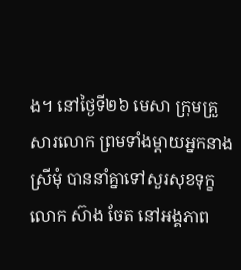ង។ នៅថ្ងៃទី២៦ មេសា ក្រុមគ្រួសារលោក ព្រមទាំងម្តាយអ្នកនាង ស្រីមុំ បាននាំគ្នាទៅសួរសុខទុក្ខលោក ស៊ាង ចែត នៅអង្គភាព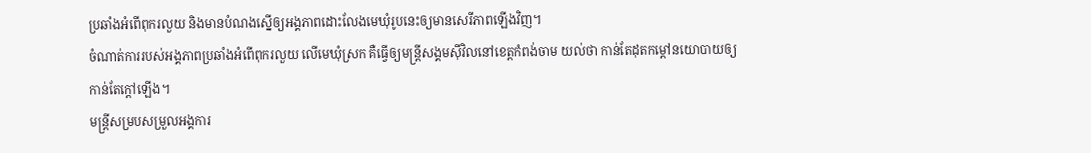ប្រឆាំងអំពើពុករលួយ និងមានបំណងស្នើឲ្យអង្គភាពដោះលែងមេឃុំរូបនេះឲ្យមានសេរីភាពឡើងវិញ។
ចំណាត់ការរបស់អង្គភាពប្រឆាំងអំពើពុករលួយ លើមេឃុំស្រក គឺធ្វើឲ្យមន្ត្រីសង្គមស៊ីវិលនៅខេត្តកំពង់ចាម យល់ថា កាន់តែដុតកម្ដៅនយោបាយឲ្យកាន់តែក្តៅឡើង។
មន្ត្រីសម្របសម្រួលអង្គការ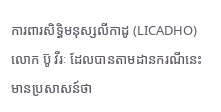ការពារសិទ្ធិមនុស្សលីកាដូ (LICADHO) លោក ប៊ូ វីរៈ ដែលបានតាមដានករណីនេះមានប្រសាសន៍ថា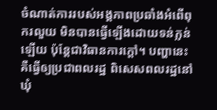ចំណាត់ការរបស់អង្គភាពប្រឆាំងអំពើពុករលួយ មិនបានធ្វើឡើងដោយទន់ភ្លន់ឡើយ ប៉ុន្តែជាវិធានការក្តៅ។ បញ្ហានេះ គឺធ្វើឲ្យប្រជាពលរដ្ឋ ពិសេសពលរដ្ឋនៅឃុំ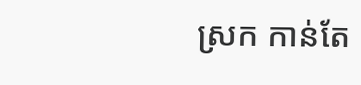ស្រក កាន់តែ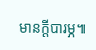មានក្តីបារម្ភ៕